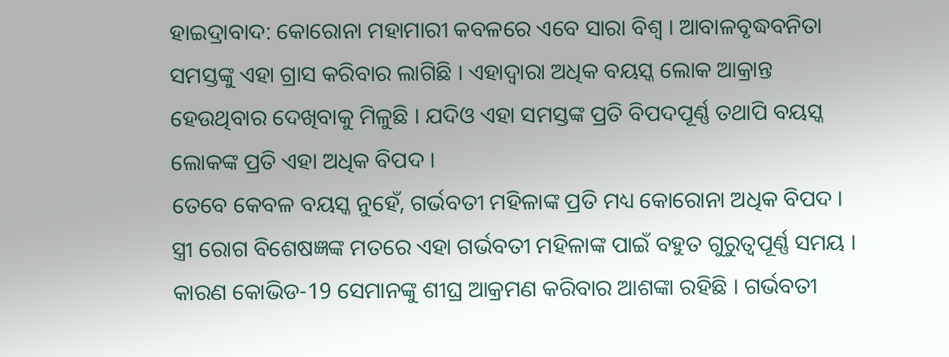ହାଇଦ୍ରାବାଦ: କୋରୋନା ମହାମାରୀ କବଳରେ ଏବେ ସାରା ବିଶ୍ବ । ଆବାଳବୃଦ୍ଧବନିତା ସମସ୍ତଙ୍କୁ ଏହା ଗ୍ରାସ କରିବାର ଲାଗିଛି । ଏହାଦ୍ବାରା ଅଧିକ ବୟସ୍କ ଲୋକ ଆକ୍ରାନ୍ତ ହେଉଥିବାର ଦେଖିବାକୁ ମିଳୁଛି । ଯଦିଓ ଏହା ସମସ୍ତଙ୍କ ପ୍ରତି ବିପଦପୂର୍ଣ୍ଣ ତଥାପି ବୟସ୍କ ଲୋକଙ୍କ ପ୍ରତି ଏହା ଅଧିକ ବିପଦ ।
ତେବେ କେବଳ ବୟସ୍କ ନୁହେଁ, ଗର୍ଭବତୀ ମହିଳାଙ୍କ ପ୍ରତି ମଧ୍ୟ କୋରୋନା ଅଧିକ ବିପଦ । ସ୍ତ୍ରୀ ରୋଗ ବିଶେଷଜ୍ଞଙ୍କ ମତରେ ଏହା ଗର୍ଭବତୀ ମହିଳାଙ୍କ ପାଇଁ ବହୁତ ଗୁରୁତ୍ବପୂର୍ଣ୍ଣ ସମୟ । କାରଣ କୋଭିଡ-19 ସେମାନଙ୍କୁ ଶୀଘ୍ର ଆକ୍ରମଣ କରିବାର ଆଶଙ୍କା ରହିଛି । ଗର୍ଭବତୀ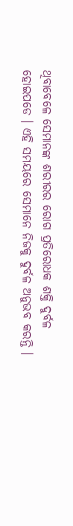ଥିବାବେଳେ ସେମାନଙ୍କ ଶରୀରର ରୋଗ ପ୍ରତିରୋଧକ ଶକ୍ତି ଦୁର୍ବଳ ହୋଇପଡେ । ଏହି ସମୟରେ ସେମାନେ ନିଜକୁ ଦୁର୍ବଳ ଅନୁଭବ କରନ୍ତି ।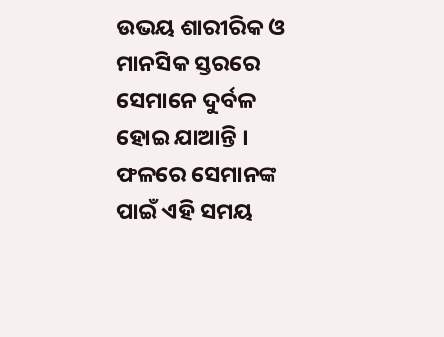ଉଭୟ ଶାରୀରିକ ଓ ମାନସିକ ସ୍ତରରେ ସେମାନେ ଦୁର୍ବଳ ହୋଇ ଯାଆନ୍ତି । ଫଳରେ ସେମାନଙ୍କ ପାଇଁ ଏହି ସମୟ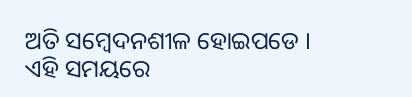ଅତି ସମ୍ବେଦନଶୀଳ ହୋଇପଡେ । ଏହି ସମୟରେ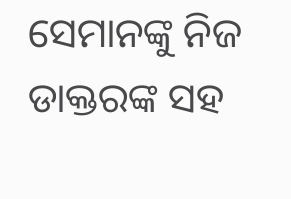ସେମାନଙ୍କୁ ନିଜ ଡାକ୍ତରଙ୍କ ସହ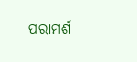ପରାମର୍ଶ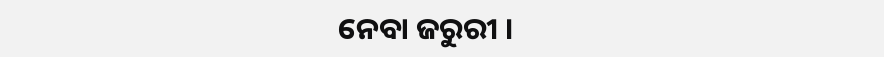ନେବା ଜରୁରୀ ।